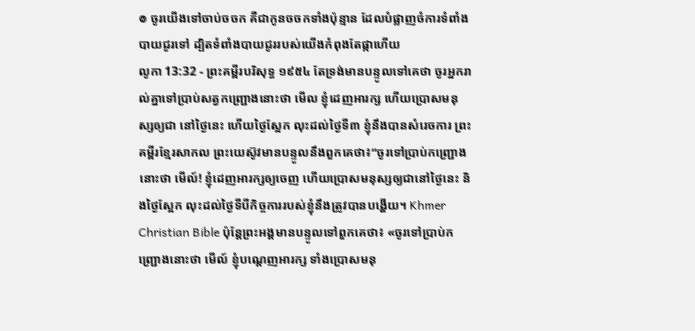៙ ចូរយើងទៅចាប់ចចក គឺជាកូនចចកទាំងប៉ុន្មាន ដែលបំផ្លាញចំការទំពាំងបាយជូរទៅ ដ្បិតទំពាំងបាយជូររបស់យើងកំពុងតែផ្កាហើយ
លូកា 13:32 - ព្រះគម្ពីរបរិសុទ្ធ ១៩៥៤ តែទ្រង់មានបន្ទូលទៅគេថា ចូរអ្នករាល់គ្នាទៅប្រាប់សត្វកញ្ជ្រោងនោះថា មើល ខ្ញុំដេញអារក្ស ហើយប្រោសមនុស្សឲ្យជា នៅថ្ងៃនេះ ហើយថ្ងៃស្អែក លុះដល់ថ្ងៃទី៣ ខ្ញុំនឹងបានសំរេចការ ព្រះគម្ពីរខ្មែរសាកល ព្រះយេស៊ូវមានបន្ទូលនឹងពួកគេថា៖“ចូរទៅប្រាប់កញ្ជ្រោងនោះថា មើល៍! ខ្ញុំដេញអារក្សឲ្យចេញ ហើយប្រោសមនុស្សឲ្យជានៅថ្ងៃនេះ និងថ្ងៃស្អែក លុះដល់ថ្ងៃទីបីកិច្ចការរបស់ខ្ញុំនឹងត្រូវបានបង្ហើយ។ Khmer Christian Bible ប៉ុន្ដែព្រះអង្គមានបន្ទូលទៅពួកគេថា៖ «ចូរទៅប្រាប់កញ្ជ្រោងនោះថា មើល៍ ខ្ញុំបណ្ដេញអារក្ស ទាំងប្រោសមនុ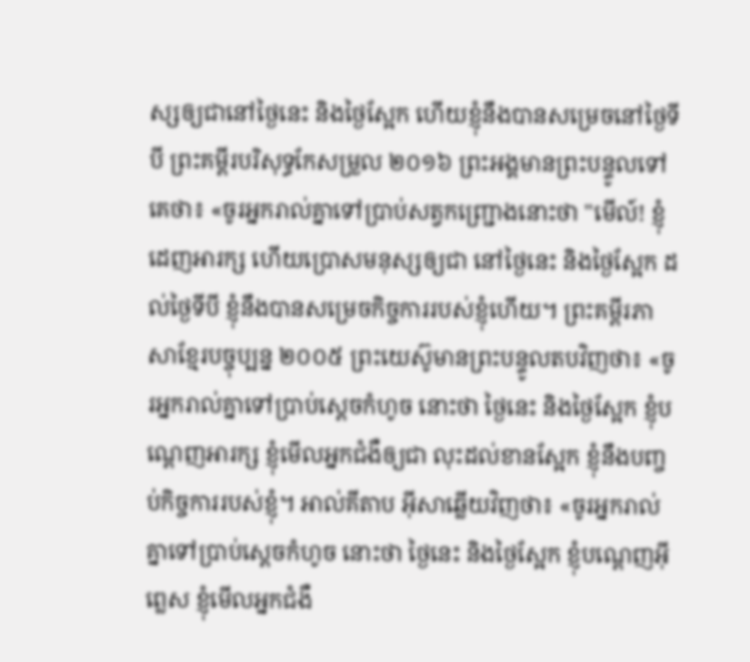ស្សឲ្យជានៅថ្ងៃនេះ និងថ្ងៃស្អែក ហើយខ្ញុំនឹងបានសម្រេចនៅថ្ងៃទីបី ព្រះគម្ពីរបរិសុទ្ធកែសម្រួល ២០១៦ ព្រះអង្គមានព្រះបន្ទូលទៅគេថា៖ «ចូរអ្នករាល់គ្នាទៅប្រាប់សត្វកញ្ជ្រោងនោះថា "មើល៍! ខ្ញុំដេញអារក្ស ហើយប្រោសមនុស្សឲ្យជា នៅថ្ងៃនេះ និងថ្ងៃស្អែក ដល់ថ្ងៃទីបី ខ្ញុំនឹងបានសម្រេចកិច្ចការរបស់ខ្ញុំហើយ។ ព្រះគម្ពីរភាសាខ្មែរបច្ចុប្បន្ន ២០០៥ ព្រះយេស៊ូមានព្រះបន្ទូលតបវិញថា៖ «ចូរអ្នករាល់គ្នាទៅប្រាប់ស្ដេចកំហូច នោះថា ថ្ងៃនេះ និងថ្ងៃស្អែក ខ្ញុំបណ្ដេញអារក្ស ខ្ញុំមើលអ្នកជំងឺឲ្យជា លុះដល់ខានស្អែក ខ្ញុំនឹងបញ្ចប់កិច្ចការរបស់ខ្ញុំ។ អាល់គីតាប អ៊ីសាឆ្លើយវិញថា៖ «ចូរអ្នករាល់គ្នាទៅប្រាប់ស្ដេចកំហូច នោះថា ថ្ងៃនេះ និងថ្ងៃស្អែក ខ្ញុំបណ្ដេញអ៊ីព្លេស ខ្ញុំមើលអ្នកជំងឺ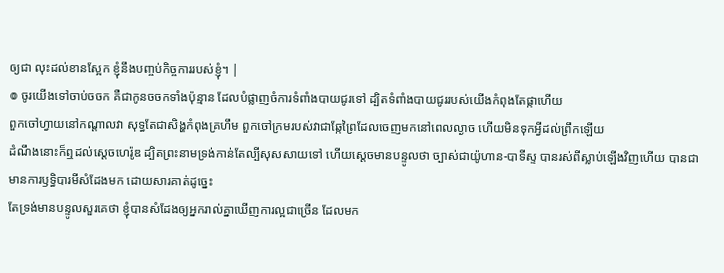ឲ្យជា លុះដល់ខានស្អែក ខ្ញុំនឹងបញ្ចប់កិច្ចការរបស់ខ្ញុំ។ |
៙ ចូរយើងទៅចាប់ចចក គឺជាកូនចចកទាំងប៉ុន្មាន ដែលបំផ្លាញចំការទំពាំងបាយជូរទៅ ដ្បិតទំពាំងបាយជូររបស់យើងកំពុងតែផ្កាហើយ
ពួកចៅហ្វាយនៅកណ្តាលវា សុទ្ធតែជាសិង្ហកំពុងគ្រហឹម ពួកចៅក្រមរបស់វាជាឆ្កែព្រៃដែលចេញមកនៅពេលល្ងាច ហើយមិនទុកអ្វីដល់ព្រឹកឡើយ
ដំណឹងនោះក៏ឮដល់ស្តេចហេរ៉ូឌ ដ្បិតព្រះនាមទ្រង់កាន់តែល្បីសុសសាយទៅ ហើយស្តេចមានបន្ទូលថា ច្បាស់ជាយ៉ូហាន-បាទីស្ទ បានរស់ពីស្លាប់ឡើងវិញហើយ បានជាមានការឫទ្ធិបារមីសំដែងមក ដោយសារគាត់ដូច្នេះ
តែទ្រង់មានបន្ទូលសួរគេថា ខ្ញុំបានសំដែងឲ្យអ្នករាល់គ្នាឃើញការល្អជាច្រើន ដែលមក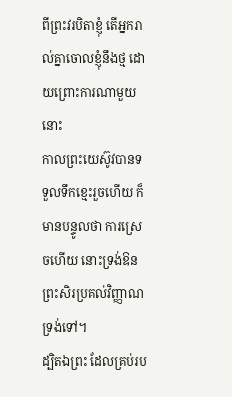ពីព្រះវរបិតាខ្ញុំ តើអ្នករាល់គ្នាចោលខ្ញុំនឹងថ្ម ដោយព្រោះការណាមួយនោះ
កាលព្រះយេស៊ូវបានទទួលទឹកខ្មេះរួចហើយ ក៏មានបន្ទូលថា ការស្រេចហើយ នោះទ្រង់ឱនព្រះសិរប្រគល់វិញ្ញាណទ្រង់ទៅ។
ដ្បិតឯព្រះ ដែលគ្រប់រប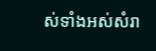ស់ទាំងអស់សំរា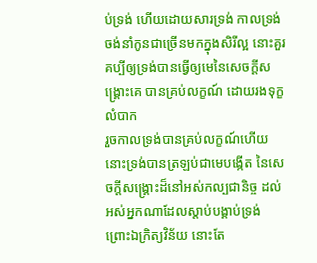ប់ទ្រង់ ហើយដោយសារទ្រង់ កាលទ្រង់ចង់នាំកូនជាច្រើនមកក្នុងសិរីល្អ នោះគួរគប្បីឲ្យទ្រង់បានធ្វើឲ្យមេនៃសេចក្ដីសង្គ្រោះគេ បានគ្រប់លក្ខណ៍ ដោយរងទុក្ខលំបាក
រួចកាលទ្រង់បានគ្រប់លក្ខណ៍ហើយ នោះទ្រង់បានត្រឡប់ជាមេបង្កើត នៃសេចក្ដីសង្គ្រោះដ៏នៅអស់កល្បជានិច្ច ដល់អស់អ្នកណាដែលស្តាប់បង្គាប់ទ្រង់
ព្រោះឯក្រិត្យវិន័យ នោះតែ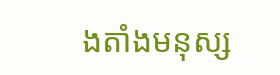ងតាំងមនុស្ស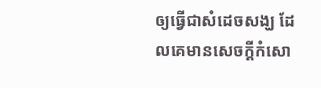ឲ្យធ្វើជាសំដេចសង្ឃ ដែលគេមានសេចក្ដីកំសោ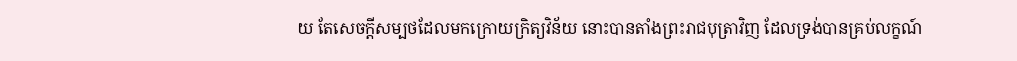យ តែសេចក្ដីសម្បថដែលមកក្រោយក្រិត្យវិន័យ នោះបានតាំងព្រះរាជបុត្រាវិញ ដែលទ្រង់បានគ្រប់លក្ខណ៍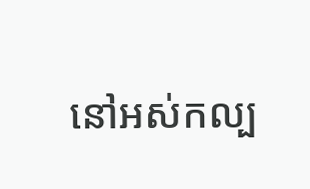នៅអស់កល្ប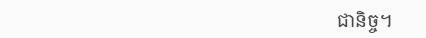ជានិច្ច។